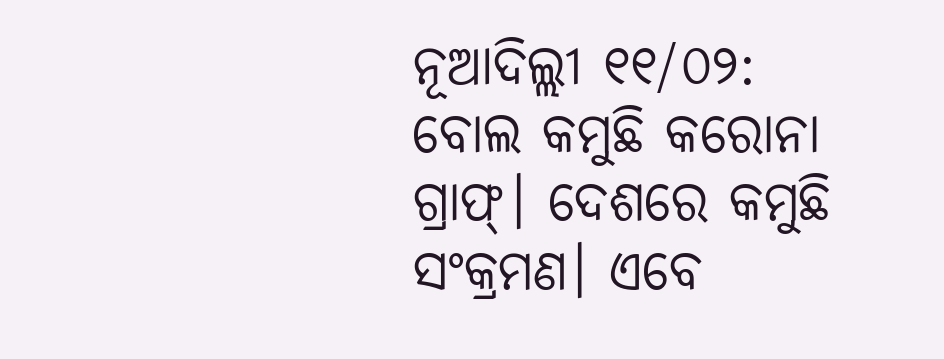ନୂଆଦିଲ୍ଲୀ ୧୧/୦୨: ବୋଲ କମୁଛି କରୋନା ଗ୍ରାଫ୍। ଦେଶରେ କମୁଛି ସଂକ୍ରମଣ। ଏବେ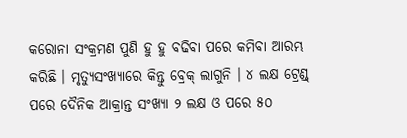କରୋନା ସଂକ୍ରମଣ ପୁଣି ହୁ ହୁ ବଢିବା ପରେ କମିବା ଆରମ୍ଭ କରିଛି । ମୃତ୍ୟୁସଂଖ୍ୟାରେ କିନ୍ତୁ ବ୍ରେକ୍ ଲାଗୁନି । ୪ ଲକ୍ଷ ଟ୍ରେଣ୍ଡ୍ ପରେ ଦୈନିକ ଆକ୍ରାନ୍ତ ସଂଖ୍ୟା ୨ ଲକ୍ଷ ଓ ପରେ ୫୦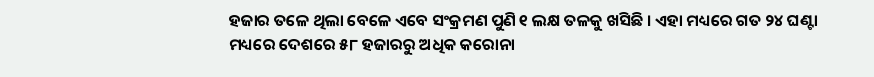ହଜାର ତଳେ ଥିଲା ବେଳେ ଏବେ ସଂକ୍ରମଣ ପୁଣି ୧ ଲକ୍ଷ ତଳକୁ ଖସିଛି । ଏହା ମଧ୍ୟରେ ଗତ ୨୪ ଘଣ୍ଟା ମଧ୍ୟରେ ଦେଶରେ ୫୮ ହଜାରରୁ ଅଧିକ କରୋନା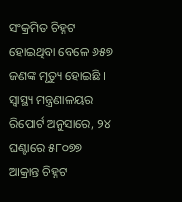ସଂକ୍ରମିତ ଚିହ୍ନଟ ହୋଇଥିବା ବେଳେ ୬୫୭ ଜଣଙ୍କ ମୃତ୍ୟୁ ହୋଇଛି । ସ୍ୱାସ୍ଥ୍ୟ ମନ୍ତ୍ରଣାଳୟର ରିପୋର୍ଟ ଅନୁସାରେ, ୨୪ ଘଣ୍ଟାରେ ୫୮୦୭୭ ଆକ୍ରାନ୍ତ ଚିହ୍ନଟ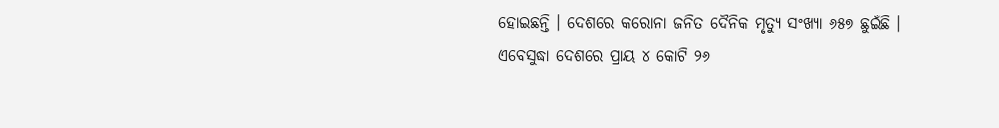ହୋଇଛନ୍ତି । ଦେଶରେ କରୋନା ଜନିତ ଦୈନିକ ମୃତ୍ୟୁ ସଂଖ୍ୟା ୬୫୭ ଛୁଇଁଛି । ଏବେସୁଦ୍ଧା ଦେଶରେ ପ୍ରାୟ ୪ କୋଟି ୨୬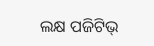ଲକ୍ଷ ପଜିଟିଭ୍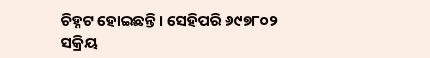ଚିହ୍ନଟ ହୋଇଛନ୍ତି । ସେହିପରି ୬୯୭୮୦୨ ସକ୍ରିୟ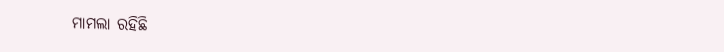ମାମଲା ରହିଛି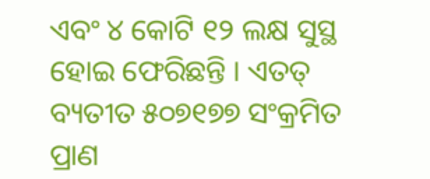ଏବଂ ୪ କୋଟି ୧୨ ଲକ୍ଷ ସୁସ୍ଥ ହୋଇ ଫେରିଛନ୍ତି । ଏତତ୍ ବ୍ୟତୀତ ୫୦୭୧୭୭ ସଂକ୍ରମିତ ପ୍ରାଣ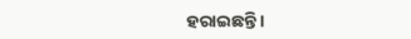ହରାଇଛନ୍ତି ।